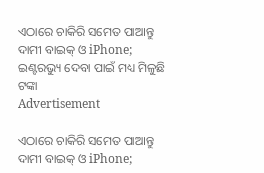ଏଠାରେ ଚାକିରି ସମେତ ପାଆନ୍ତୁ ଦାମୀ ବାଇକ୍ ଓ iPhone; ଇଣ୍ଟରଭ୍ୟୁ ଦେବା ପାଇଁ ମଧ୍ୟ ମିଳୁଛି ଟଙ୍କା
Advertisement

ଏଠାରେ ଚାକିରି ସମେତ ପାଆନ୍ତୁ ଦାମୀ ବାଇକ୍ ଓ iPhone;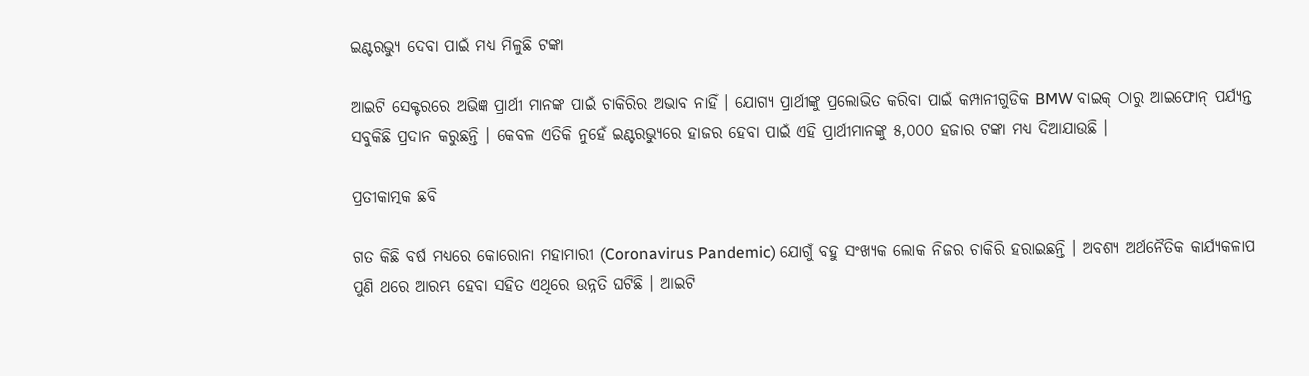ଇଣ୍ଟରଭ୍ୟୁ ଦେବା ପାଇଁ ମଧ୍ୟ ମିଳୁଛି ଟଙ୍କା

ଆଇଟି ସେକ୍ଟରରେ ଅଭିଜ୍ଞ ପ୍ରାର୍ଥୀ ମାନଙ୍କ ପାଇଁ ଚାକିରିର ଅଭାବ ନାହିଁ । ଯୋଗ୍ୟ ପ୍ରାର୍ଥୀଙ୍କୁ ପ୍ରଲୋଭିତ କରିବା ପାଇଁ କମ୍ପାନୀଗୁଡିକ BMW ବାଇକ୍ ଠାରୁ ଆଇଫୋନ୍ ପର୍ଯ୍ୟନ୍ତ ସବୁକିଛି ପ୍ରଦାନ କରୁଛନ୍ତି । କେବଳ ଏତିକି ନୁହେଁ ଇଣ୍ଟରଭ୍ୟୁରେ ହାଜର ହେବା ପାଇଁ ଏହି ପ୍ରାର୍ଥୀମାନଙ୍କୁ ୫,୦୦୦ ହଜାର ଟଙ୍କା ମଧ୍ୟ ଦିଆଯାଉଛି ।

ପ୍ରତୀକାତ୍ମକ ଛବି

ଗତ କିଛି ବର୍ଷ ମଧ୍ୟରେ କୋରୋନା ମହାମାରୀ (Coronavirus Pandemic) ଯୋଗୁଁ ବହୁ ସଂଖ୍ୟକ ଲୋକ ନିଜର ଚାକିରି ହରାଇଛନ୍ତି । ଅବଶ୍ୟ ଅର୍ଥନୈତିକ କାର୍ଯ୍ୟକଳାପ ପୁଣି ଥରେ ଆରମ୍ଭ ହେବା ସହିତ ଏଥିରେ ଉନ୍ନତି ଘଟିଛି । ଆଇଟି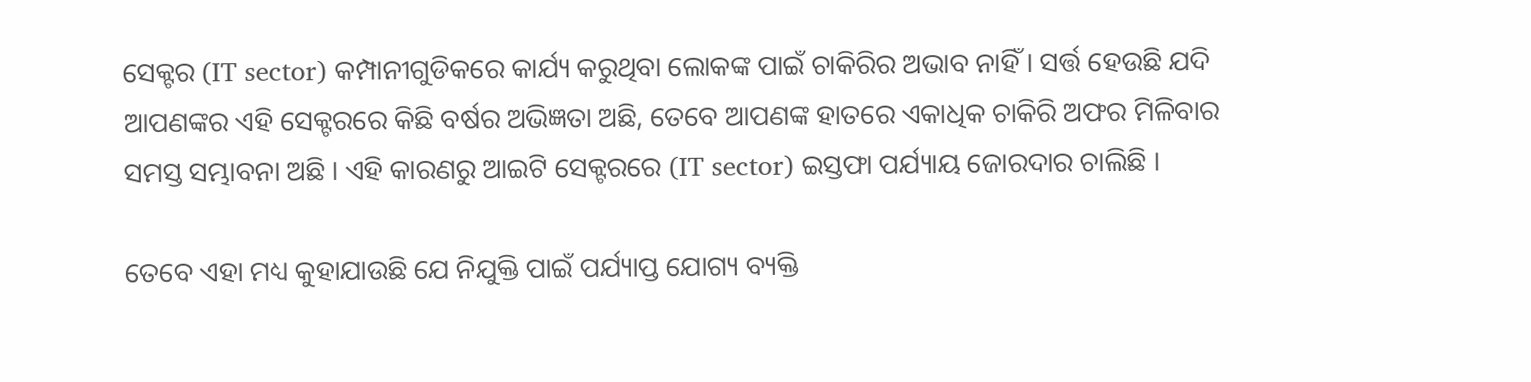ସେକ୍ଟର (IT sector) କମ୍ପାନୀଗୁଡିକରେ କାର୍ଯ୍ୟ କରୁଥିବା ଲୋକଙ୍କ ପାଇଁ ଚାକିରିର ଅଭାବ ନାହିଁ । ସର୍ତ୍ତ ହେଉଛି ଯଦି ଆପଣଙ୍କର ଏହି ସେକ୍ଟରରେ କିଛି ବର୍ଷର ଅଭିଜ୍ଞତା ଅଛି, ତେବେ ଆପଣଙ୍କ ହାତରେ ଏକାଧିକ ଚାକିରି ଅଫର ମିଳିବାର ସମସ୍ତ ସମ୍ଭାବନା ଅଛି । ଏହି କାରଣରୁ ଆଇଟି ସେକ୍ଟରରେ (IT sector) ଇସ୍ତଫା ପର୍ଯ୍ୟାୟ ଜୋରଦାର ଚାଲିଛି ।

ତେବେ ଏହା ମଧ୍ୟ କୁହାଯାଉଛି ଯେ ନିଯୁକ୍ତି ପାଇଁ ପର୍ଯ୍ୟାପ୍ତ ଯୋଗ୍ୟ ବ୍ୟକ୍ତି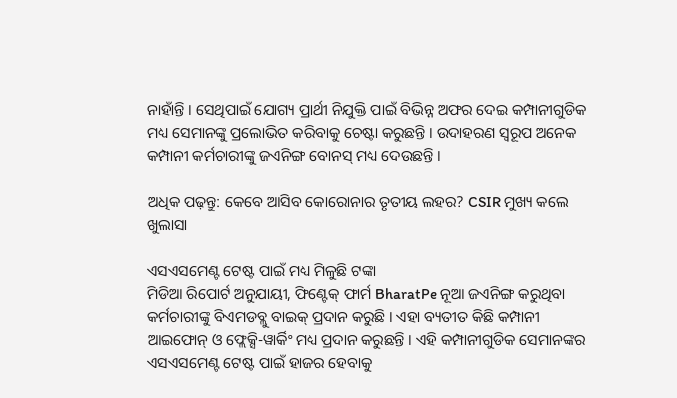ନାହାଁନ୍ତି । ସେଥିପାଇଁ ଯୋଗ୍ୟ ପ୍ରାର୍ଥୀ ନିଯୁକ୍ତି ପାଇଁ ବିଭିନ୍ନ ଅଫର ଦେଇ କମ୍ପାନୀଗୁଡିକ ମଧ୍ୟ ସେମାନଙ୍କୁ ପ୍ରଲୋଭିତ କରିବାକୁ ଚେଷ୍ଟା କରୁଛନ୍ତି । ଉଦାହରଣ ସ୍ୱରୂପ ଅନେକ କମ୍ପାନୀ କର୍ମଚାରୀଙ୍କୁ ଜଏନିଙ୍ଗ ବୋନସ୍ ମଧ୍ୟ ଦେଉଛନ୍ତି ।

ଅଧିକ ପଢ଼ନ୍ତୁ: କେବେ ଆସିବ କୋରୋନାର ତୃତୀୟ ଲହର? CSIR ମୁଖ୍ୟ କଲେ ଖୁଲାସା

ଏସଏସମେଣ୍ଟ ଟେଷ୍ଟ ପାଇଁ ମଧ୍ୟ ମିଳୁଛି ଟଙ୍କା
ମିଡିଆ ରିପୋର୍ଟ ଅନୁଯାୟୀ, ଫିଣ୍ଟେକ୍ ଫାର୍ମ BharatPe ନୂଆ ଜଏନିଙ୍ଗ କରୁଥିବା କର୍ମଚାରୀଙ୍କୁ ବିଏମଡବ୍ଲୁ ବାଇକ୍ ପ୍ରଦାନ କରୁଛି । ଏହା ବ୍ୟତୀତ କିଛି କମ୍ପାନୀ ଆଇଫୋନ୍ ଓ ଫ୍ଲେକ୍ସି-ୱାର୍କିଂ ମଧ୍ୟ ପ୍ରଦାନ କରୁଛନ୍ତି । ଏହି କମ୍ପାନୀଗୁଡିକ ସେମାନଙ୍କର ଏସଏସମେଣ୍ଟ ଟେଷ୍ଟ ପାଇଁ ହାଜର ହେବାକୁ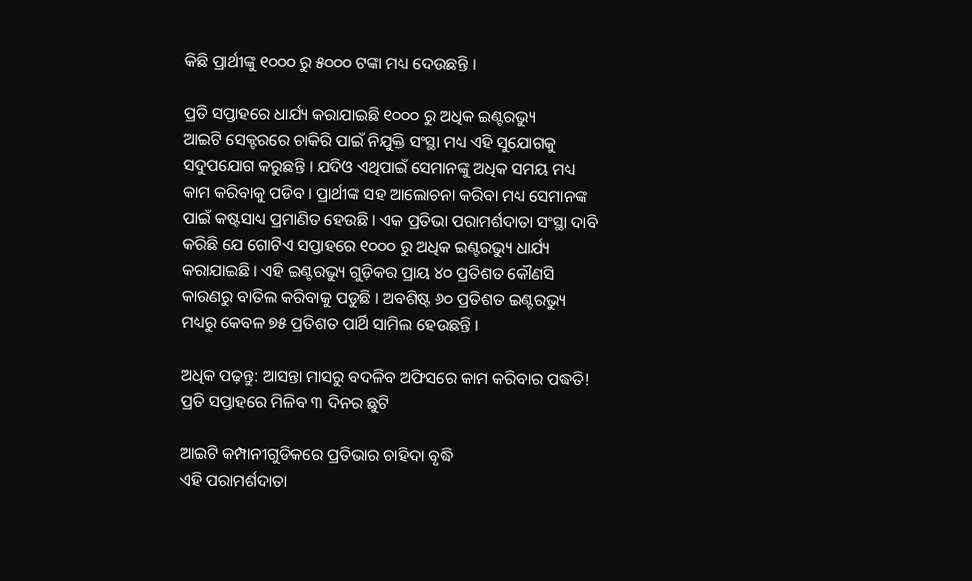କିଛି ପ୍ରାର୍ଥୀଙ୍କୁ ୧୦୦୦ ରୁ ୫୦୦୦ ଟଙ୍କା ମଧ୍ୟ ଦେଉଛନ୍ତି ।

ପ୍ରତି ସପ୍ତାହରେ ଧାର୍ଯ୍ୟ କରାଯାଇଛି ୧୦୦୦ ରୁ ଅଧିକ ଇଣ୍ଟରଭ୍ୟୁ
ଆଇଟି ସେକ୍ଟରରେ ଚାକିରି ପାଇଁ ନିଯୁକ୍ତି ସଂସ୍ଥା ମଧ୍ୟ ଏହି ସୁଯୋଗକୁ ସଦୁପଯୋଗ କରୁଛନ୍ତି । ଯଦିଓ ଏଥିପାଇଁ ସେମାନଙ୍କୁ ଅଧିକ ସମୟ ମଧ୍ୟ କାମ କରିବାକୁ ପଡିବ । ପ୍ରାର୍ଥୀଙ୍କ ସହ ଆଲୋଚନା କରିବା ମଧ୍ୟ ସେମାନଙ୍କ ପାଇଁ କଷ୍ଟସାଧ୍ୟ ପ୍ରମାଣିତ ହେଉଛି । ଏକ ପ୍ରତିଭା ପରାମର୍ଶଦାତା ସଂସ୍ଥା ଦାବି କରିଛି ଯେ ଗୋଟିଏ ସପ୍ତାହରେ ୧୦୦୦ ରୁ ଅଧିକ ଇଣ୍ଟରଭ୍ୟୁ ଧାର୍ଯ୍ୟ କରାଯାଇଛି । ଏହି ଇଣ୍ଟରଭ୍ୟୁ ଗୁଡ଼ିକର ପ୍ରାୟ ୪୦ ପ୍ରତିଶତ କୌଣସି କାରଣରୁ ବାତିଲ କରିବାକୁ ପଡୁଛି । ଅବଶିଷ୍ଟ ୬୦ ପ୍ରତିଶତ ଇଣ୍ଟରଭ୍ୟୁ ମଧ୍ୟରୁ କେବଳ ୭୫ ପ୍ରତିଶତ ପାର୍ଥି ସାମିଲ ହେଉଛନ୍ତି ।

ଅଧିକ ପଢ଼ନ୍ତୁ: ଆସନ୍ତା ମାସରୁ ବଦଳିବ ଅଫିସରେ କାମ କରିବାର ପଦ୍ଧତି! ପ୍ରତି ସପ୍ତାହରେ ମିଳିବ ୩ ଦିନର ଛୁଟି

ଆଇଟି କମ୍ପାନୀଗୁଡିକରେ ପ୍ରତିଭାର ଚାହିଦା ବୃଦ୍ଧି
ଏହି ପରାମର୍ଶଦାତା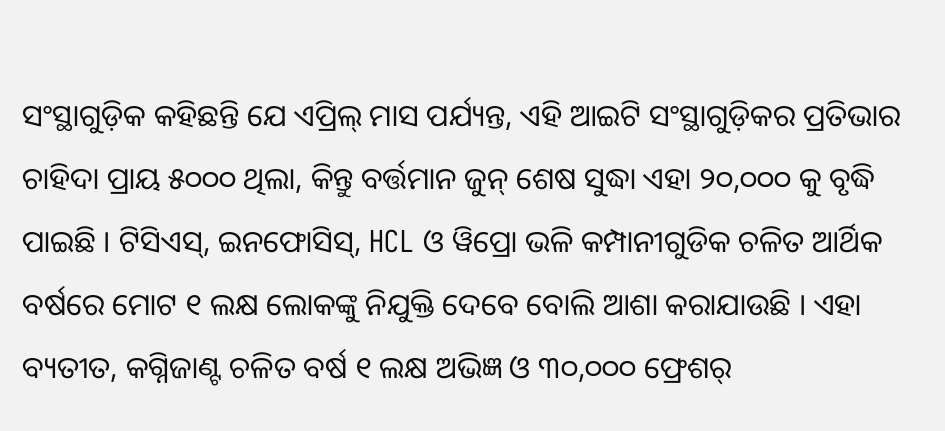ସଂସ୍ଥାଗୁଡ଼ିକ କହିଛନ୍ତି ଯେ ଏପ୍ରିଲ୍ ମାସ ପର୍ଯ୍ୟନ୍ତ, ଏହି ଆଇଟି ସଂସ୍ଥାଗୁଡ଼ିକର ପ୍ରତିଭାର ଚାହିଦା ପ୍ରାୟ ୫୦୦୦ ଥିଲା, କିନ୍ତୁ ବର୍ତ୍ତମାନ ଜୁନ୍ ଶେଷ ସୁଦ୍ଧା ଏହା ୨୦,୦୦୦ କୁ ବୃଦ୍ଧି ପାଇଛି । ଟିସିଏସ୍, ଇନଫୋସିସ୍, HCL ଓ ୱିପ୍ରୋ ଭଳି କମ୍ପାନୀଗୁଡିକ ଚଳିତ ଆର୍ଥିକ ବର୍ଷରେ ମୋଟ ୧ ଲକ୍ଷ ଲୋକଙ୍କୁ ନିଯୁକ୍ତି ଦେବେ ବୋଲି ଆଶା କରାଯାଉଛି । ଏହା ବ୍ୟତୀତ, କଗ୍ନିଜାଣ୍ଟ ଚଳିତ ବର୍ଷ ୧ ଲକ୍ଷ ଅଭିଜ୍ଞ ଓ ୩୦,୦୦୦ ଫ୍ରେଶର୍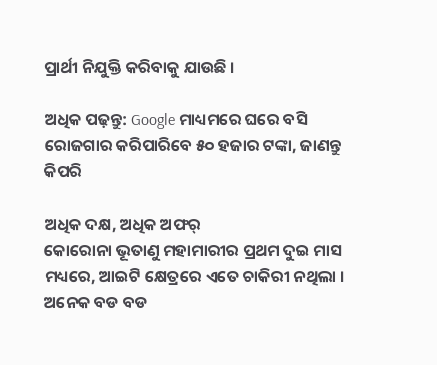ପ୍ରାର୍ଥୀ ନିଯୁକ୍ତି କରିବାକୁ ଯାଉଛି ।

ଅଧିକ ପଢ଼ନ୍ତୁ: Google ମାଧ୍ୟମରେ ଘରେ ବସି ରୋଜଗାର କରିପାରିବେ ୫୦ ହଜାର ଟଙ୍କା, ଜାଣନ୍ତୁ କିପରି

ଅଧିକ ଦକ୍ଷ, ଅଧିକ ଅଫର୍
କୋରୋନା ଭୂତାଣୁ ମହାମାରୀର ପ୍ରଥମ ଦୁଇ ମାସ ମଧ୍ୟରେ, ଆଇଟି କ୍ଷେତ୍ରରେ ଏତେ ଚାକିରୀ ନଥିଲା । ଅନେକ ବଡ ବଡ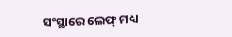ସଂସ୍ଥାରେ ଲେଫ୍ ମଧ୍ୟ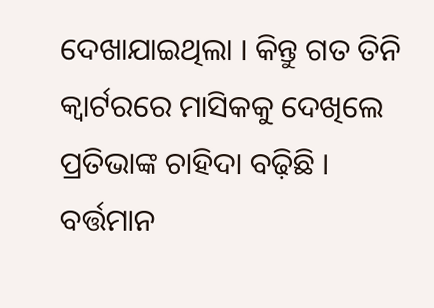ଦେଖାଯାଇଥିଲା । କିନ୍ତୁ ଗତ ତିନି କ୍ୱାର୍ଟରରେ ମାସିକକୁ ଦେଖିଲେ ପ୍ରତିଭାଙ୍କ ଚାହିଦା ବଢ଼ିଛି । ବର୍ତ୍ତମାନ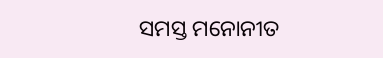ସମସ୍ତ ମନୋନୀତ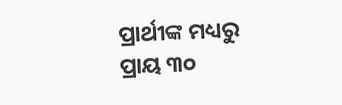ପ୍ରାର୍ଥୀଙ୍କ ମଧ୍ୟରୁ ପ୍ରାୟ ୩୦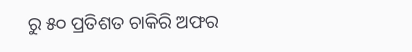ରୁ ୫୦ ପ୍ରତିଶତ ଚାକିରି ଅଫର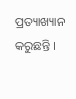ପ୍ରତ୍ୟାଖ୍ୟାନ କରୁଛନ୍ତି ।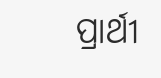ପ୍ରାର୍ଥୀ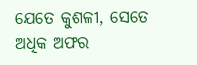ଯେତେ କୁଶଳୀ, ସେତେ ଅଧିକ ଅଫର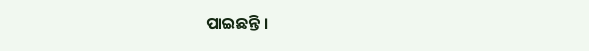ପାଇଛନ୍ତି ।